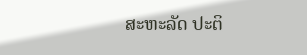ສະຫະລັດ ປະຕິ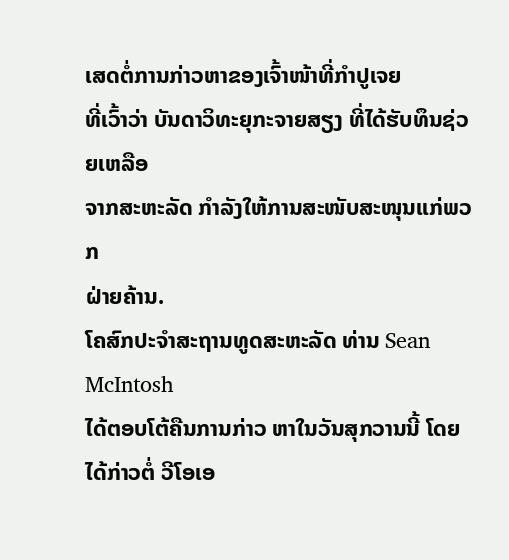ເສດຕໍ່ການກ່າວຫາຂອງເຈົ້າໜ້າທີ່ກໍາປູເຈຍ
ທີ່ເວົ້າວ່າ ບັນດາວິທະຍຸກະຈາຍສຽງ ທີ່ໄດ້ຮັບທຶນຊ່ວຍເຫລືອ
ຈາກສະຫະລັດ ກໍາລັງໃຫ້ການສະໜັບສະໜຸນແກ່ພວກ
ຝ່າຍຄ້ານ.
ໂຄສົກປະຈໍາສະຖານທູດສະຫະລັດ ທ່ານ Sean McIntosh
ໄດ້ຕອບໂຕ້ຄືນການກ່າວ ຫາໃນວັນສຸກວານນີ້ ໂດຍໄດ້ກ່າວຕໍ່ ວີໂອເອ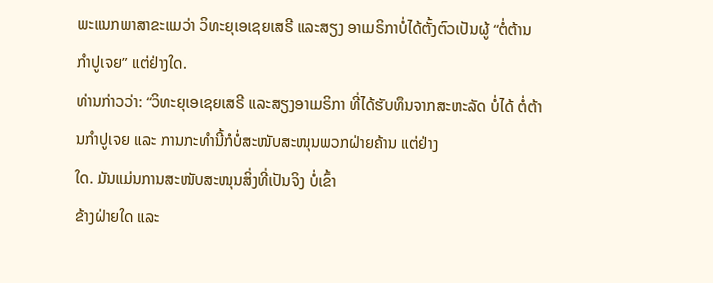ພະແນກພາສາຂະແມວ່າ ວິທະຍຸເອເຊຍເສຣີ ແລະສຽງ ອາເມຣິກາບໍ່ໄດ້ຕັ້ງຕົວເປັນຜູ້ “ຕໍ່ຕ້ານກໍາປູເຈຍ” ແຕ່ຢ່າງໃດ.
ທ່ານກ່າວວ່າ: “ວິທະຍຸເອເຊຍເສຣີ ແລະສຽງອາເມຣິກາ ທີ່ໄດ້ຮັບທຶນຈາກສະຫະລັດ ບໍ່ໄດ້ ຕໍ່ຕ້ານກໍາປູເຈຍ ແລະ ການກະທໍານີ້ກໍບໍ່ສະໜັບສະໜຸນພວກຝ່າຍຄ້ານ ແຕ່ຢ່າງ
ໃດ. ມັນແມ່ນການສະໜັບສະໜຸນສິ່ງທີ່ເປັນຈິງ ບໍ່ເຂົ້າ
ຂ້າງຝ່າຍໃດ ແລະ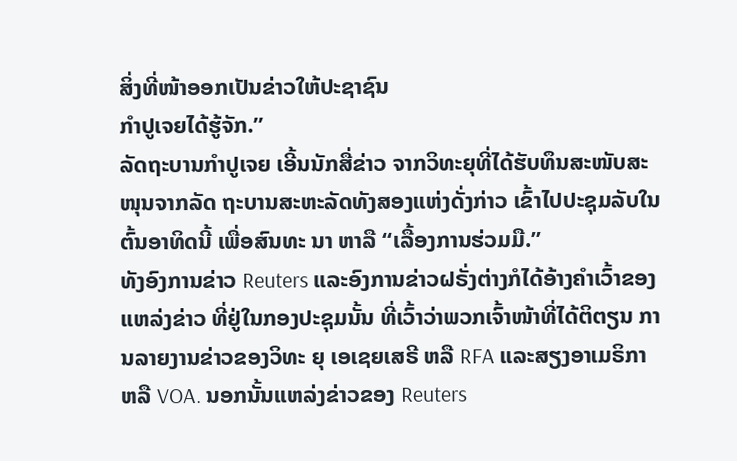ສິ່ງທີ່ໜ້າອອກເປັນຂ່າວໃຫ້ປະຊາຊົນ
ກໍາປູເຈຍໄດ້ຮູ້ຈັກ.”
ລັດຖະບານກໍາປູເຈຍ ເອີ້ນນັກສື່ຂ່າວ ຈາກວິທະຍຸທີ່ໄດ້ຮັບທຶນສະໜັບສະໜຸນຈາກລັດ ຖະບານສະຫະລັດທັງສອງແຫ່ງດັ່ງກ່າວ ເຂົ້າໄປປະຊຸມລັບໃນຕົ້ນອາທິດນີ້ ເພື່ອສົນທະ ນາ ຫາລື “ເລື້ອງການຮ່ວມມື.”
ທັງອົງການຂ່າວ Reuters ແລະອົງການຂ່າວຝຣັ່ງຕ່າງກໍໄດ້ອ້າງຄໍາເວົ້າຂອງແຫລ່ງຂ່າວ ທີ່ຢູ່ໃນກອງປະຊຸມນັ້ນ ທີ່ເວົ້າວ່າພວກເຈົ້າໜ້າທີ່ໄດ້ຕິຕຽນ ການລາຍງານຂ່າວຂອງວິທະ ຍຸ ເອເຊຍເສຣີ ຫລື RFA ແລະສຽງອາເມຣິກາ ຫລື VOA. ນອກນັ້ນແຫລ່ງຂ່າວຂອງ Reuters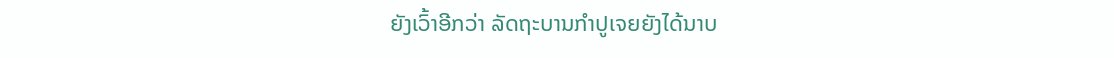ຍັງເວົ້າອີກວ່າ ລັດຖະບານກໍາປູເຈຍຍັງໄດ້ນາບ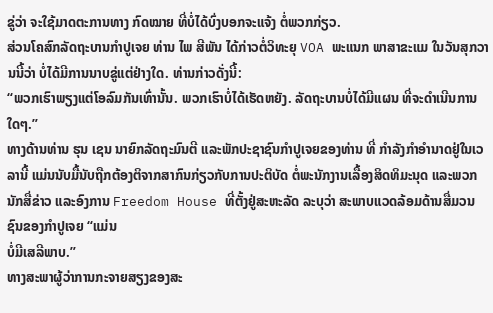ຂູ່ວ່າ ຈະໃຊ້ມາດຕະການທາງ ກົດໝາຍ ທີ່ບໍ່ໄດ້ບົ່ງບອກຈະແຈ້ງ ຕໍ່ພວກກ່ຽວ.
ສ່ວນໂຄສົກລັດຖະບານກໍາປູເຈຍ ທ່ານ ໄພ ສີພັນ ໄດ້ກ່າວຕໍ່ວິທະຍຸ VOA ພະແນກ ພາສາຂະແມ ໃນວັນສຸກວານນີ້ວ່າ ບໍ່ໄດ້ມີການນາບຂູ່ແຕ່ຢ່າງໃດ. ທ່ານກ່າວດັ່ງນີ້:
“ພວກເຮົາພຽງແຕ່ໂອລົມກັນເທົ່ານັ້ນ. ພວກເຮົາບໍ່ໄດ້ເຮັດຫຍັງ. ລັດຖະບານບໍ່ໄດ້ມີແຜນ ທີ່ຈະດໍາເນີນການໃດໆ.”
ທາງດ້ານທ່ານ ຮຸນ ເຊນ ນາຍົກລັດຖະມົນຕີ ແລະພັກປະຊາຊົນກໍາປູເຈຍຂອງທ່ານ ທີ່ ກໍາລັງກໍາອໍານາດຢູ່ໃນເວລານີ້ ແມ່ນນັບມື້ນັບຖືກຕ້ອງຕິຈາກສາກົນກ່ຽວກັບການປະຕິບັດ ຕໍ່ພະນັກງານເລື້ອງສິດທິມະນຸດ ແລະພວກນັກສື່ຂ່າວ ແລະອົງການ Freedom House ທີ່ຕັ້ງຢູ່ສະຫະລັດ ລະບຸວ່າ ສະພາບແວດລ້ອມດ້ານສື່ມວນຊົນຂອງກຳປູເຈຍ “ແມ່ນ
ບໍ່ມີເສລີພາບ.”
ທາງສະພາຜູ້ວ່າການກະຈາຍສຽງຂອງສະ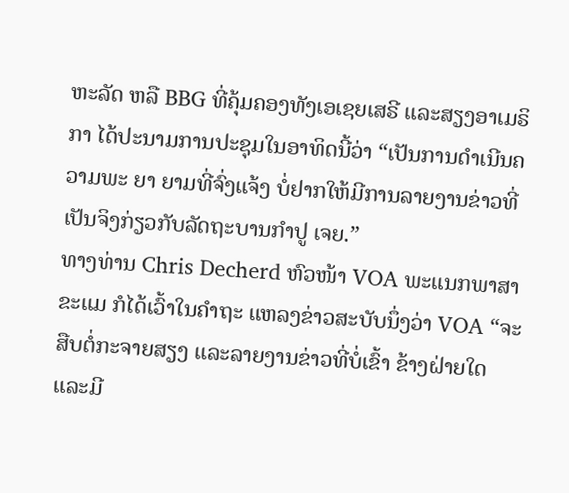ຫະລັດ ຫລື BBG ທີ່ຄຸ້ມຄອງທັງເອເຊຍເສຣີ ແລະສຽງອາເມຣິກາ ໄດ້ປະນາມການປະຊຸມໃນອາທິດນີ້ວ່າ “ເປັນການດໍາເນີນຄວາມພະ ຍາ ຍາມທີ່ຈົ່ງແຈ້ງ ບໍ່ຢາກໃຫ້ມີການລາຍງານຂ່າວທີ່ເປັນຈິງກ່ຽວກັບລັດຖະບານກໍາປູ ເຈຍ.”
ທາງທ່ານ Chris Decherd ຫົວໜ້າ VOA ພະແນກພາສາຂະແມ ກໍໄດ້ເວົ້າໃນຄໍາຖະ ແຫລງຂ່າວສະບັບນຶ່ງວ່າ VOA “ຈະສືບຕໍ່ກະຈາຍສຽງ ແລະລາຍງານຂ່າວທີ່ບໍ່ເຂົ້າ ຂ້າງຝ່າຍໃດ ແລະມີ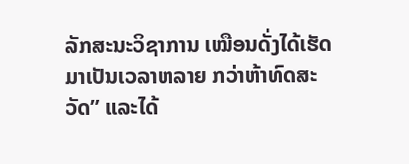ລັກສະນະວິຊາການ ເໝືອນດັ່ງໄດ້ເຮັດມາເປັນເວລາຫລາຍ ກວ່າຫ້າທົດສະວັດ” ແລະໄດ້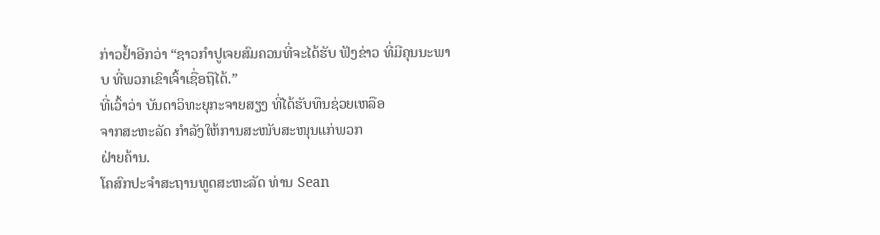ກ່າວຢໍ້າອີກວ່າ “ຊາວກໍາປູເຈຍສົມຄວນທີ່ຈະໄດ້ຮັບ ຟັງຂ່າວ ທີ່ມີຄຸນນະພາບ ທີ່ພວກເຂົາເຈົ້າເຊື່ອຖືໄດ້.”
ທີ່ເວົ້າວ່າ ບັນດາວິທະຍຸກະຈາຍສຽງ ທີ່ໄດ້ຮັບທຶນຊ່ວຍເຫລືອ
ຈາກສະຫະລັດ ກໍາລັງໃຫ້ການສະໜັບສະໜຸນແກ່ພວກ
ຝ່າຍຄ້ານ.
ໂຄສົກປະຈໍາສະຖານທູດສະຫະລັດ ທ່ານ Sean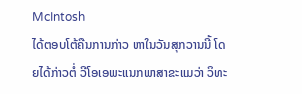McIntosh
ໄດ້ຕອບໂຕ້ຄືນການກ່າວ ຫາໃນວັນສຸກວານນີ້ ໂດຍໄດ້ກ່າວຕໍ່ ວີໂອເອພະແນກພາສາຂະແມວ່າ ວິທະ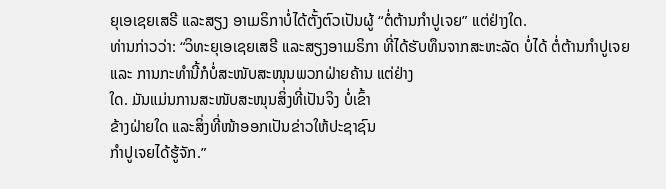ຍຸເອເຊຍເສຣີ ແລະສຽງ ອາເມຣິກາບໍ່ໄດ້ຕັ້ງຕົວເປັນຜູ້ “ຕໍ່ຕ້ານກໍາປູເຈຍ” ແຕ່ຢ່າງໃດ.
ທ່ານກ່າວວ່າ: “ວິທະຍຸເອເຊຍເສຣີ ແລະສຽງອາເມຣິກາ ທີ່ໄດ້ຮັບທຶນຈາກສະຫະລັດ ບໍ່ໄດ້ ຕໍ່ຕ້ານກໍາປູເຈຍ ແລະ ການກະທໍານີ້ກໍບໍ່ສະໜັບສະໜຸນພວກຝ່າຍຄ້ານ ແຕ່ຢ່າງ
ໃດ. ມັນແມ່ນການສະໜັບສະໜຸນສິ່ງທີ່ເປັນຈິງ ບໍ່ເຂົ້າ
ຂ້າງຝ່າຍໃດ ແລະສິ່ງທີ່ໜ້າອອກເປັນຂ່າວໃຫ້ປະຊາຊົນ
ກໍາປູເຈຍໄດ້ຮູ້ຈັກ.”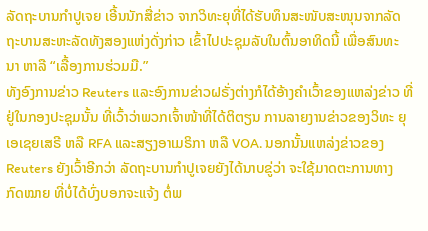ລັດຖະບານກໍາປູເຈຍ ເອີ້ນນັກສື່ຂ່າວ ຈາກວິທະຍຸທີ່ໄດ້ຮັບທຶນສະໜັບສະໜຸນຈາກລັດ ຖະບານສະຫະລັດທັງສອງແຫ່ງດັ່ງກ່າວ ເຂົ້າໄປປະຊຸມລັບໃນຕົ້ນອາທິດນີ້ ເພື່ອສົນທະ ນາ ຫາລື “ເລື້ອງການຮ່ວມມື.”
ທັງອົງການຂ່າວ Reuters ແລະອົງການຂ່າວຝຣັ່ງຕ່າງກໍໄດ້ອ້າງຄໍາເວົ້າຂອງແຫລ່ງຂ່າວ ທີ່ຢູ່ໃນກອງປະຊຸມນັ້ນ ທີ່ເວົ້າວ່າພວກເຈົ້າໜ້າທີ່ໄດ້ຕິຕຽນ ການລາຍງານຂ່າວຂອງວິທະ ຍຸ ເອເຊຍເສຣີ ຫລື RFA ແລະສຽງອາເມຣິກາ ຫລື VOA. ນອກນັ້ນແຫລ່ງຂ່າວຂອງ Reuters ຍັງເວົ້າອີກວ່າ ລັດຖະບານກໍາປູເຈຍຍັງໄດ້ນາບຂູ່ວ່າ ຈະໃຊ້ມາດຕະການທາງ ກົດໝາຍ ທີ່ບໍ່ໄດ້ບົ່ງບອກຈະແຈ້ງ ຕໍ່ພ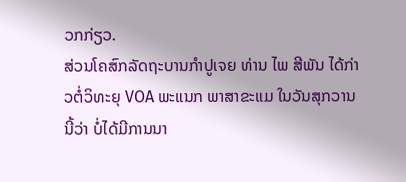ວກກ່ຽວ.
ສ່ວນໂຄສົກລັດຖະບານກໍາປູເຈຍ ທ່ານ ໄພ ສີພັນ ໄດ້ກ່າວຕໍ່ວິທະຍຸ VOA ພະແນກ ພາສາຂະແມ ໃນວັນສຸກວານນີ້ວ່າ ບໍ່ໄດ້ມີການນາ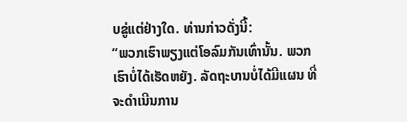ບຂູ່ແຕ່ຢ່າງໃດ. ທ່ານກ່າວດັ່ງນີ້:
“ພວກເຮົາພຽງແຕ່ໂອລົມກັນເທົ່ານັ້ນ. ພວກເຮົາບໍ່ໄດ້ເຮັດຫຍັງ. ລັດຖະບານບໍ່ໄດ້ມີແຜນ ທີ່ຈະດໍາເນີນການ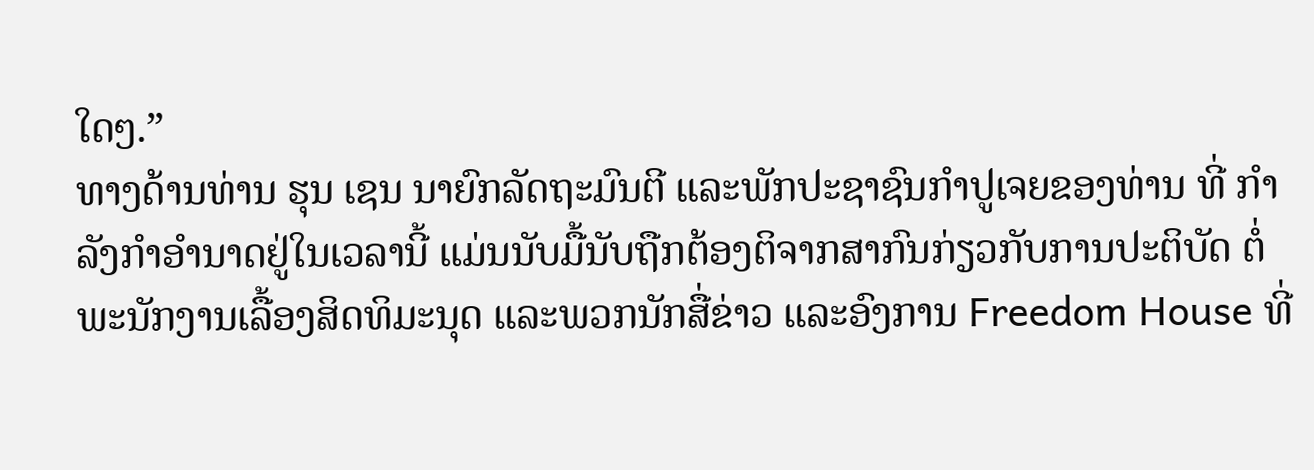ໃດໆ.”
ທາງດ້ານທ່ານ ຮຸນ ເຊນ ນາຍົກລັດຖະມົນຕີ ແລະພັກປະຊາຊົນກໍາປູເຈຍຂອງທ່ານ ທີ່ ກໍາລັງກໍາອໍານາດຢູ່ໃນເວລານີ້ ແມ່ນນັບມື້ນັບຖືກຕ້ອງຕິຈາກສາກົນກ່ຽວກັບການປະຕິບັດ ຕໍ່ພະນັກງານເລື້ອງສິດທິມະນຸດ ແລະພວກນັກສື່ຂ່າວ ແລະອົງການ Freedom House ທີ່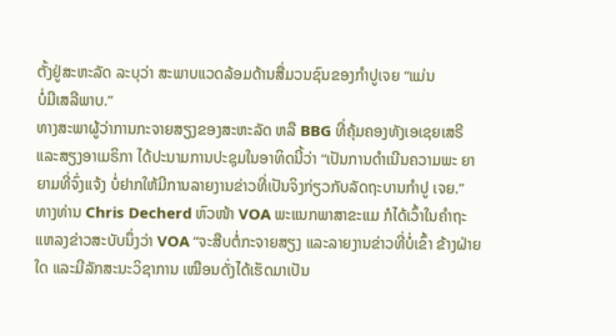ຕັ້ງຢູ່ສະຫະລັດ ລະບຸວ່າ ສະພາບແວດລ້ອມດ້ານສື່ມວນຊົນຂອງກຳປູເຈຍ “ແມ່ນ
ບໍ່ມີເສລີພາບ.”
ທາງສະພາຜູ້ວ່າການກະຈາຍສຽງຂອງສະຫະລັດ ຫລື BBG ທີ່ຄຸ້ມຄອງທັງເອເຊຍເສຣີ ແລະສຽງອາເມຣິກາ ໄດ້ປະນາມການປະຊຸມໃນອາທິດນີ້ວ່າ “ເປັນການດໍາເນີນຄວາມພະ ຍາ ຍາມທີ່ຈົ່ງແຈ້ງ ບໍ່ຢາກໃຫ້ມີການລາຍງານຂ່າວທີ່ເປັນຈິງກ່ຽວກັບລັດຖະບານກໍາປູ ເຈຍ.”
ທາງທ່ານ Chris Decherd ຫົວໜ້າ VOA ພະແນກພາສາຂະແມ ກໍໄດ້ເວົ້າໃນຄໍາຖະ ແຫລງຂ່າວສະບັບນຶ່ງວ່າ VOA “ຈະສືບຕໍ່ກະຈາຍສຽງ ແລະລາຍງານຂ່າວທີ່ບໍ່ເຂົ້າ ຂ້າງຝ່າຍໃດ ແລະມີລັກສະນະວິຊາການ ເໝືອນດັ່ງໄດ້ເຮັດມາເປັນ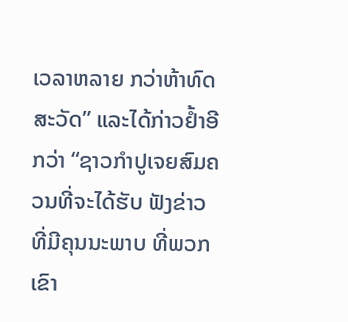ເວລາຫລາຍ ກວ່າຫ້າທົດສະວັດ” ແລະໄດ້ກ່າວຢໍ້າອີກວ່າ “ຊາວກໍາປູເຈຍສົມຄວນທີ່ຈະໄດ້ຮັບ ຟັງຂ່າວ ທີ່ມີຄຸນນະພາບ ທີ່ພວກເຂົາ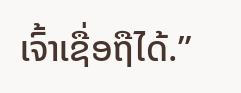ເຈົ້າເຊື່ອຖືໄດ້.”